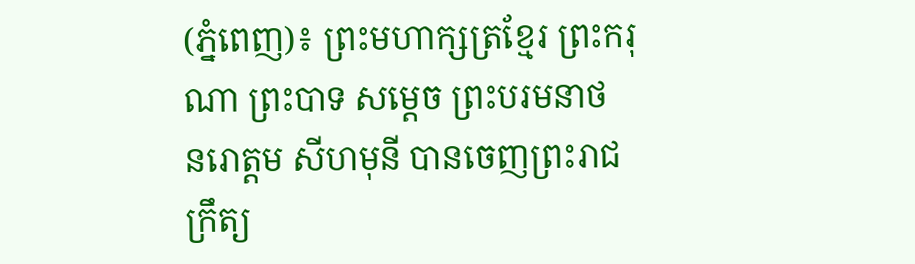(ភ្នំពេញ)៖ ព្រះមហាក្សត្រខ្មែរ ព្រះករុណា ព្រះបាទ សម្តេច ព្រះបរមនាថ នរោត្តម សីហមុនី បានចេញព្រះរាជក្រឹត្យ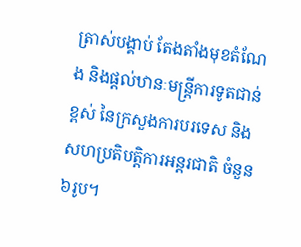ត្រាស់បង្គាប់ តែងតាំងមុខតំណែង និងផ្តល់ឋានៈមន្ត្រីការទូតជាន់ខ្ពស់ នៃក្រសួងការបរទេស និងសហប្រតិបត្តិការអន្តរជាតិ ចំនួន៦រូប។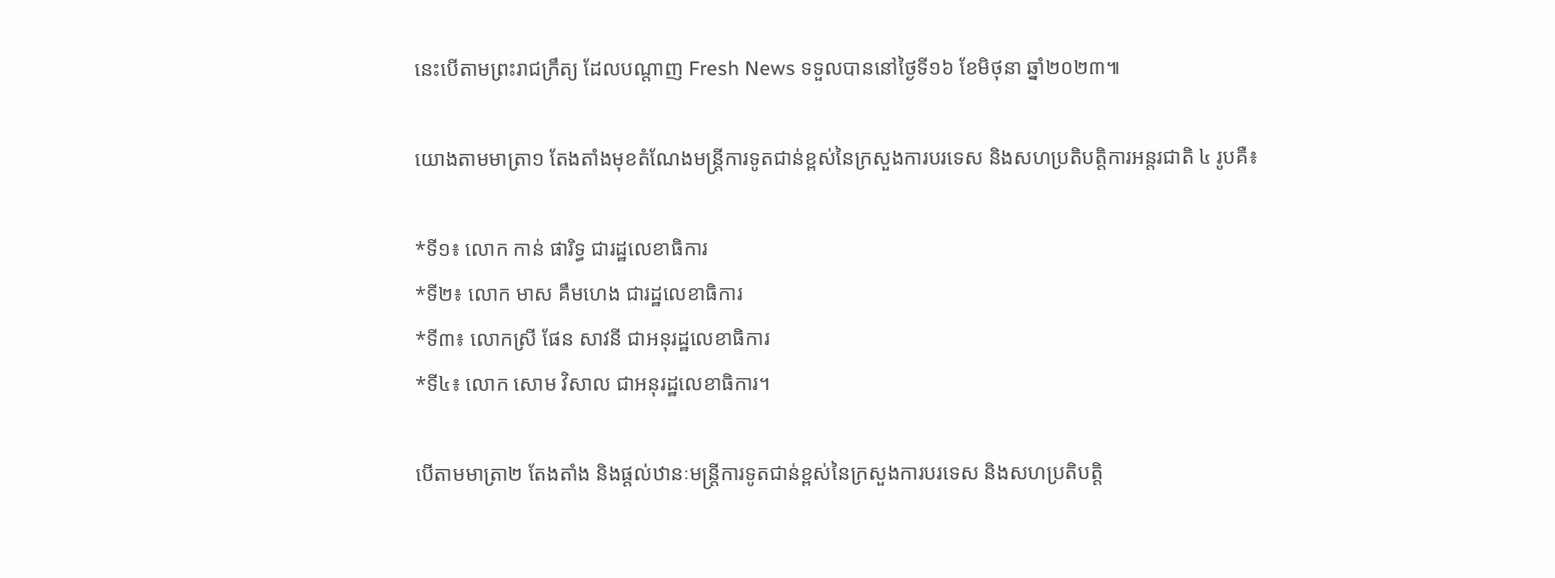នេះបើតាមព្រះរាជក្រឹត្យ ដែលបណ្តាញ Fresh News ទទួលបាននៅថ្ងៃទី១៦ ខែមិថុនា ឆ្នាំ២០២៣៕

យោងតាមមាត្រា១ តែងតាំងមុខតំណែងមន្ត្រីការទូតជាន់ខ្ពស់នៃក្រសួងការបរទេស និងសហប្រតិបត្តិការអន្តរជាតិ ៤ រូបគឺ៖

*ទី១៖ លោក កាន់ ផារិទ្ធ ជារដ្ឋលេខាធិការ
*ទី២៖ លោក មាស គឹមហេង ជារដ្ឋលេខាធិការ
*ទី៣៖ លោកស្រី ផែន សាវនី ជាអនុរដ្ឋលេខាធិការ
*ទី៤៖ លោក សោម វិសាល ជាអនុរដ្ឋលេខាធិការ។

បើតាមមាត្រា២ តែងតាំង និងផ្ដល់ឋានៈមន្ត្រីការទូតជាន់ខ្ពស់នៃក្រសួងការបរទេស និងសហប្រតិបត្តិ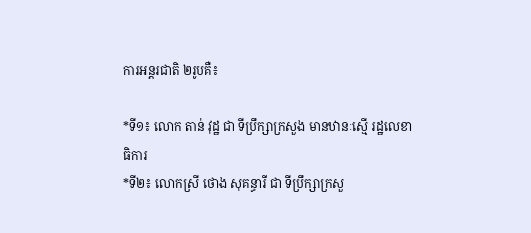ការអន្តរជាតិ ២រូបគឺ៖

*ទី១៖ លោក តាន់ វុដ្ឋ ជា ទីប្រឹក្សាក្រសួង មានឋានៈស្មើ រដ្ឋលេខាធិការ
*ទី២៖ លោកស្រី ថោង សុគន្ធារី ជា ទីប្រឹក្សាក្រសួ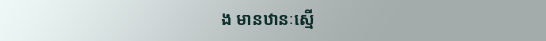ង មានឋានៈស្មើ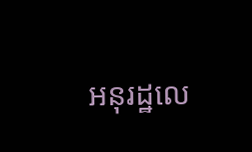អនុរដ្ឋលេ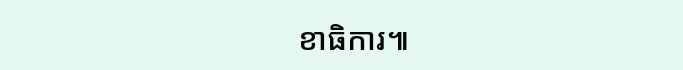ខាធិការ៕